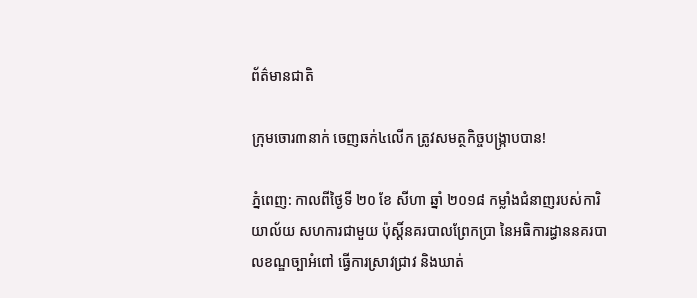ព័ត៌មានជាតិ

ក្រុមចោរ៣នាក់ ចេញឆក់៤លើក ត្រូវសមត្ថកិច្ចបង្រ្កាបបាន!

ភ្នំពេញ: កាលពីថ្ងៃទី ២០ ខែ សីហា ឆ្នាំ ២០១៨ កម្លាំងជំនាញរបស់ការិយាល័យ សហការជាមួយ ប៉ុស្តិ៍នគរបាលព្រែកប្រា នៃអធិការដ្ធាននគរបាលខណ្ឌច្បាអំពៅ ធ្វើការស្រាវជ្រាវ និងឃាត់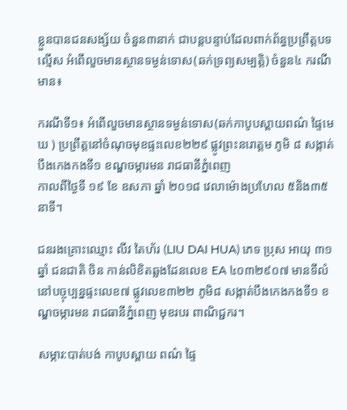ខ្លួនបានជនសង្ស័យ ចំនួន៣នាក់ ជាបន្តបន្ទាប់ដែលពាក់ព័ន្ធប្រព្រឹត្តបទល្មើស អំពើលួចមានស្ថានទម្ងន់ទោស(ឆក់ទ្រព្យសម្បត្តិ) ចំនួន៤ ករណី មាន៖

ករណីទី១៖ អំពើលួចមានស្ថានទម្ងន់ទោស(ឆក់កាបូបស្ពាយពណ៌ ផ្ទៃមេឃ ) ប្រព្រឹត្តនៅចំណុចមុខផ្ទះលេខ២២៩ ផ្លូវព្រះនរោត្តម ភូមិ ៨ សង្កាត់បឹងកេងកងទី១ ខណ្ឌចម្ការមន រាជធានីភ្នំពេញ
កាលពីថ្ងៃទី ១៩ ខែ ឧសភា ឆ្នាំ ២០១៨ វេលាម៉ោងប្រហែល ៥និង៣៥នាទី។

ជនរងគ្រោះឈ្មោះ លីវ តៃហ័រ (LIU DAI HUA) ភេទ ប្រុស អាយុ ៣១ ឆ្នាំ ជនជាតិ ចិន កាន់លិខិតឆ្លងដែនលេខ EA ៤០៣២៩០៧ មានទីលំនៅបច្ចុប្បន្នផ្ទះលេខ៧ ផ្លូវលេខ៣២២ ភូមិ៨ សង្កាត់បឹងកេងកងទី១ ខណ្ឌចម្ការមន រាជធានីភ្នំពេញ មុខរបរ ពាណិជ្ជករ។

សម្ភារ:បាត់បង់ កាបូបស្ពាយ ពណ៌ ផ្ទៃ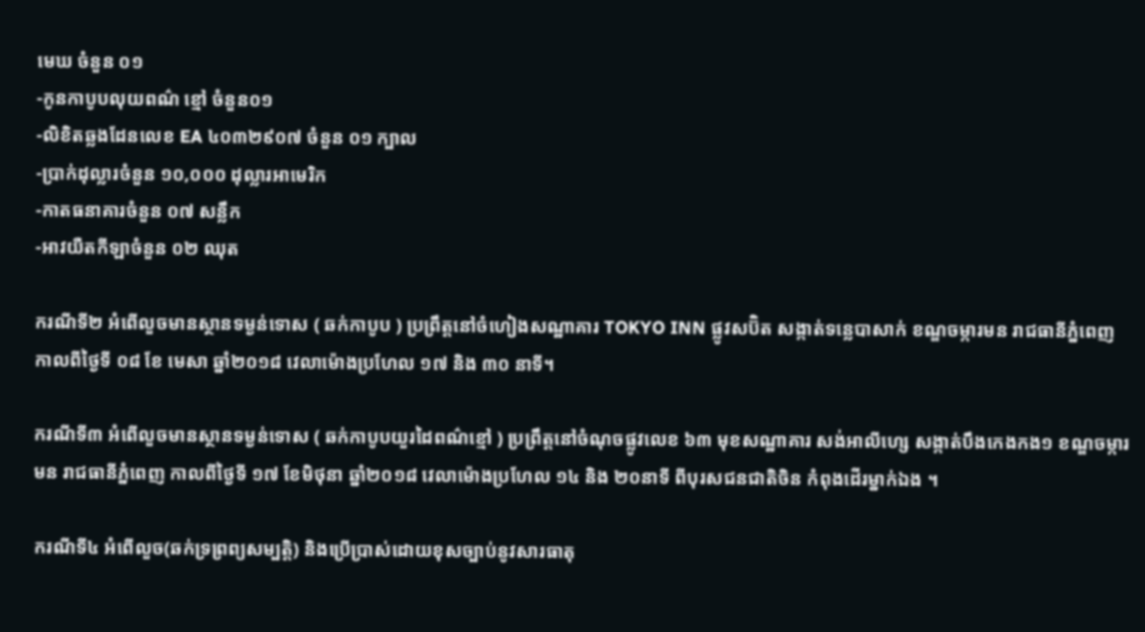មេឃ ចំនួន ០១
-កូនកាបូបលុយពណ៌ ខ្មៅ ចំនួន០១
-លិខិតឆ្លងដែនលេខ EA ៤០៣២៩០៧ ចំនួន ០១ ក្បាល
-ប្រាក់ដុល្លារចំនួន ១០,០០០ ដុល្លារអាមេរិក
-កាតធនាគារចំនួន ០៧ សន្លឹក
-អាវយឺតកីឡាចំនួន ០២ ឈុត

ករណីទី២ អំពើលួចមានស្ថានទម្ងន់ទោស ( ឆក់កាបូប ) ប្រព្រឹត្តនៅចំហៀងសណ្ឋាគារ TOKYO INN ផ្លូវសប៊ិត សង្កាត់ទន្លេបាសាក់ ខណ្ឌចម្ការមន រាជធានីភ្នំពេញ កាលពីថ្ងៃទី ០៨ ខែ មេសា ឆ្នាំ២០១៨ វេលាម៉ោងប្រហែល ១៧ និង ៣០ នាទី។

ករណីទី៣ អំពើលួចមានស្ថានទម្ងន់ទោស ( ឆក់កាបូបយួរដៃពណ៌ខ្មៅ ) ប្រព្រឹត្តនៅចំណុចផ្លូវលេខ ៦៣ មុខសណ្ឋាគារ សង់អាលីហ្សេ សង្កាត់បឹងកេងកង១ ខណ្ឌចម្ការមន រាជធានីភ្នំពេញ កាលពីថ្ងៃទី ១៧ ខែមិថុនា ឆ្នាំ២០១៨ វេលាម៉ោងប្រហែល ១៤ និង ២០នាទី ពីបុរសជនជាតិចិន កំពុងដើរម្នាក់ឯង ។

ករណីទី៤ អំពើលួច(ឆក់ទ្រព្រព្យសម្បត្តិ) និងប្រើប្រាស់ដោយខុសច្បាប់នូវសារធាតុ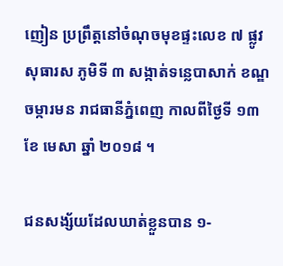ញៀន ប្រព្រឹត្តនៅចំណុចមុខផ្ទះលេខ ៧ ផ្លូវសុធារស ភូមិទី ៣ សង្កាត់ទន្លេបាសាក់ ខណ្ឌចម្ការមន រាជធានីភ្នំពេញ កាលពីថ្ងៃទី ១៣ ខែ មេសា ឆ្នាំ ២០១៨ ។

ជនសង្ស័យដែលឃាត់ខ្លួនបាន ១-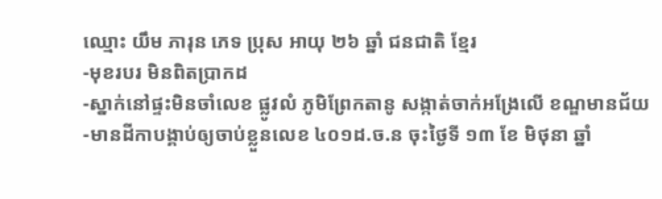ឈ្មោះ យឹម ភារុន ភេទ ប្រុស អាយុ ២៦ ឆ្នាំ ជនជាតិ ខ្មែរ
-មុខរបរ មិនពិតប្រាកដ
-ស្នាក់នៅផ្ទះមិនចាំលេខ ផ្លូវលំ ភូមិព្រែកតានូ សង្កាត់ចាក់អង្រែលើ ខណ្ឌមានជ័យ
-មានដីកាបង្គាប់ឲ្យចាប់ខ្លួនលេខ ៤០១ដ.ច.ន ចុះថ្ងៃទី ១៣ ខែ មិថុនា ឆ្នាំ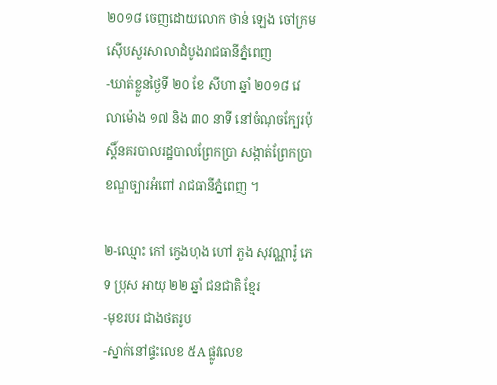២០១៨ ចេញដោយលោក ថាន់ ឡេង ចៅក្រមស៊ើបសួរសាលាដំបូងរាជធានីភ្នំពេញ
-ឃាត់ខ្លួនថ្ងៃទី ២០ ខែ សីហា ឆ្នាំ ២០១៨ វេលាម៉ោង ១៧ និង ៣០ នាទី នៅចំណុចក្បែរប៉ុស្តិ៍នគរបាលរដ្ឋបាលព្រែកប្រា សង្កាត់ព្រែកប្រា ខណ្ឌច្បារអំពៅ រាជធានីភ្នំពេញ ។

២-ឈ្មោះ កៅ ក្វេងហុង ហៅ ភួង សុវណ្ណារ៉ូ ភេទ ប្រុស អាយុ ២២ ឆ្នាំ ជនជាតិ ខ្មែរ
-មុខរបរ ជាងថតរូប
-ស្នាក់នៅផ្ទះលេខ ៥A ផ្លូវលេខ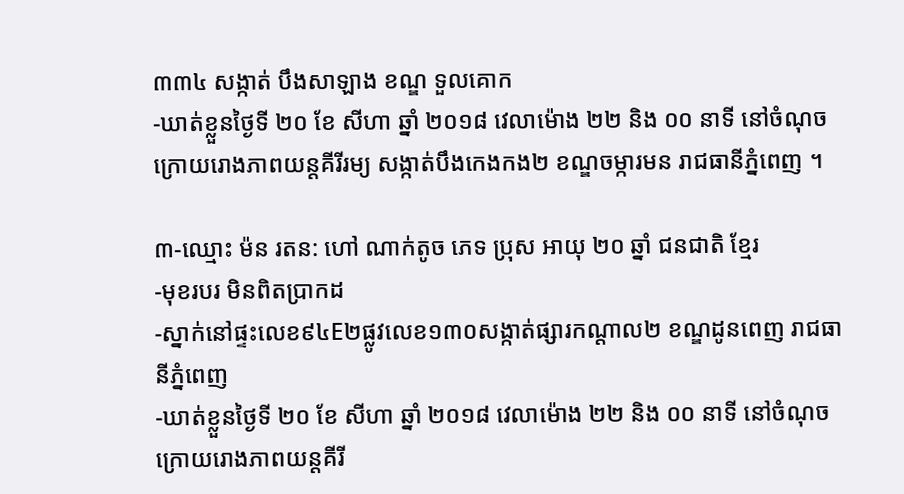៣៣៤ សង្កាត់ បឹងសាឡាង ខណ្ឌ ទួលគោក
-ឃាត់ខ្លួនថ្ងៃទី ២០ ខែ សីហា ឆ្នាំ ២០១៨ វេលាម៉ោង ២២ និង ០០ នាទី នៅចំណុច ក្រោយរោងភាពយន្តគីរីរម្យ សង្កាត់បឹងកេងកង២ ខណ្ឌចម្ការមន រាជធានីភ្នំពេញ ។

៣-ឈ្មោះ ម៉ន រតន: ហៅ ណាក់តូច ភេទ ប្រុស អាយុ ២០ ឆ្នាំ ជនជាតិ ខ្មែរ
-មុខរបរ មិនពិតប្រាកដ
-ស្នាក់នៅផ្ទះលេខ៩៤E២ផ្លូវលេខ១៣០សង្កាត់ផ្សារកណ្តាល២ ខណ្ឌដូនពេញ រាជធានីភ្នំពេញ
-ឃាត់ខ្លួនថ្ងៃទី ២០ ខែ សីហា ឆ្នាំ ២០១៨ វេលាម៉ោង ២២ និង ០០ នាទី នៅចំណុច ក្រោយរោងភាពយន្តគីរី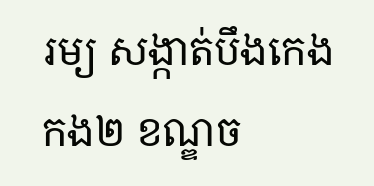រម្យ សង្កាត់បឹងកេងកង២ ខណ្ឌច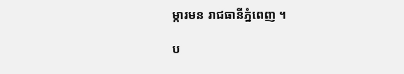ម្ការមន រាជធានីភ្នំពេញ ។

ប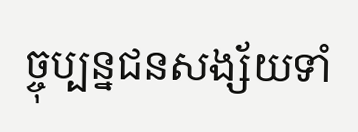ច្ចុប្បន្នជនសង្ស័យទាំ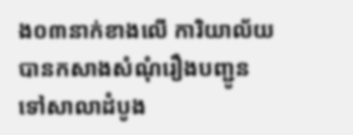ង០៣នាក់ខាងលើ ការិយាល័យបានកសាងសំណុំរឿងបញ្ជូនទៅសាលាដំបូង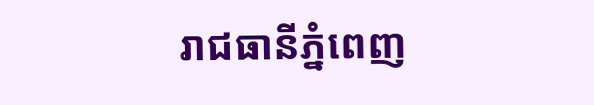រាជធានីភ្នំពេញ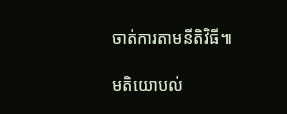ចាត់ការតាមនីតិវិធី៕

មតិយោបល់